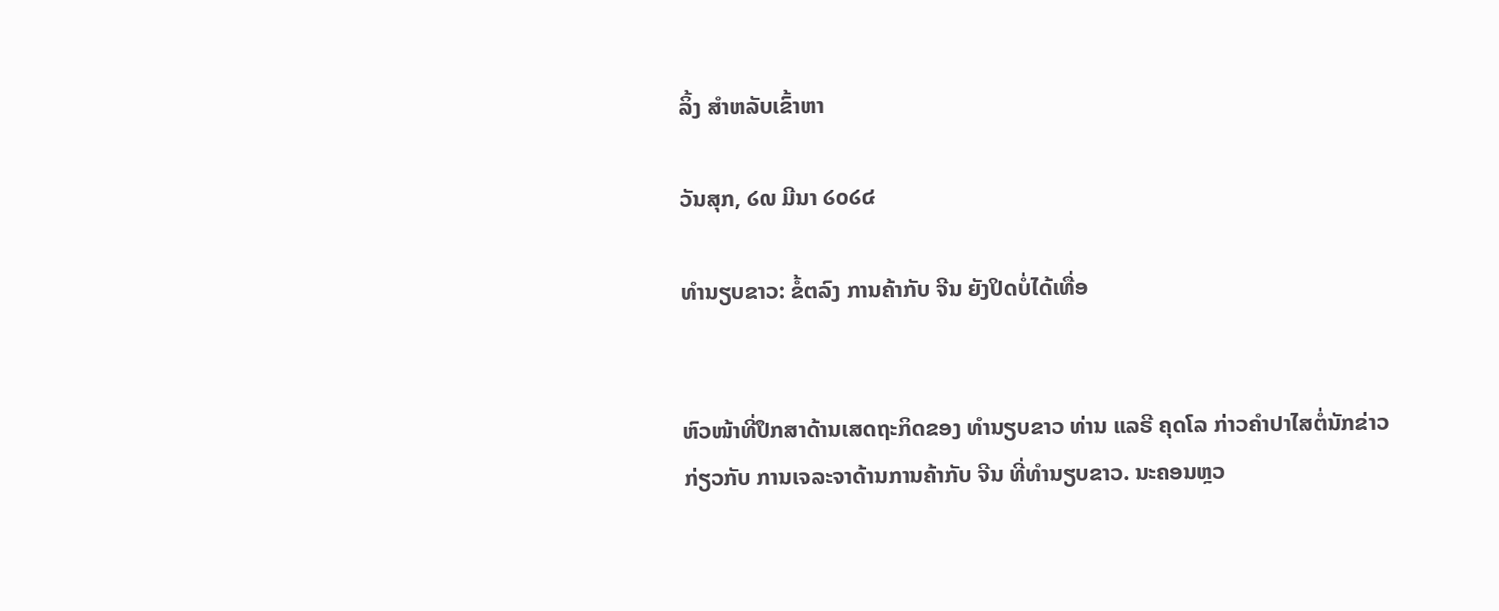ລິ້ງ ສຳຫລັບເຂົ້າຫາ

ວັນສຸກ, ໒໙ ມີນາ ໒໐໒໔

ທຳນຽບຂາວ: ຂໍ້ຕລົງ ການຄ້າກັບ ຈີນ ຍັງປິດບໍ່ໄດ້ເທື່ອ


ຫົວໜ້າທີ່ປຶກສາດ້ານເສດຖະກິດຂອງ ທຳນຽບຂາວ ທ່ານ ແລຣີ ຄຸດໂລ ກ່າວຄຳປາໄສຕໍ່ນັກຂ່າວ ກ່ຽວກັບ ການເຈລະຈາດ້ານການຄ້າກັບ ຈີນ ທີ່ທຳນຽບຂາວ. ນະຄອນຫຼວ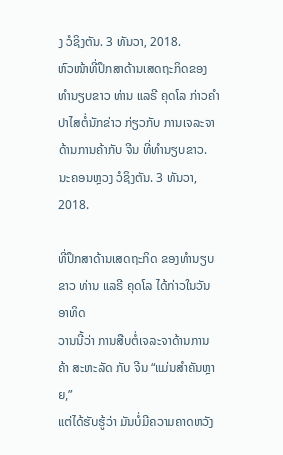ງ ວໍຊິງຕັນ. 3 ທັນວາ, 2018.
ຫົວໜ້າທີ່ປຶກສາດ້ານເສດຖະກິດຂອງ ທຳນຽບຂາວ ທ່ານ ແລຣີ ຄຸດໂລ ກ່າວຄຳປາໄສຕໍ່ນັກຂ່າວ ກ່ຽວກັບ ການເຈລະຈາດ້ານການຄ້າກັບ ຈີນ ທີ່ທຳນຽບຂາວ. ນະຄອນຫຼວງ ວໍຊິງຕັນ. 3 ທັນວາ, 2018.

ທີ່ປຶກສາດ້ານເສດຖະກິດ ຂອງທຳນຽບຂາວ ທ່ານ ແລຣີ ຄຸດໂລ ໄດ້ກ່າວໃນວັນອາທິດ
ວານນີ້ວ່າ ການສືບຕໍ່ເຈລະຈາດ້ານການຄ້າ ສະຫະລັດ ກັບ ຈີນ “ແມ່ນສຳຄັນຫຼາຍ,”
ແຕ່ໄດ້ຮັບຮູ້ວ່າ ມັນບໍ່ມີຄວາມຄາດຫວັງ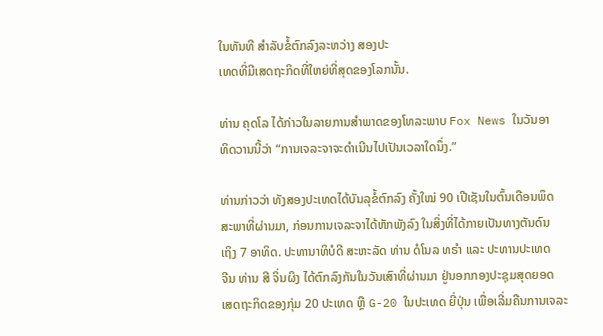ໃນທັນທີ ສຳລັບຂໍ້ຕົກລົງລະຫວ່າງ ສອງປະ
ເທດທີ່ມີເສດຖະກິດທີ່ໃຫຍ່ທີ່ສຸດຂອງໂລກນັ້ນ.

ທ່ານ ຄຸດໂລ ໄດ້ກ່າວໃນລາຍການສຳພາດຂອງໂທລະພາບ Fox News ໃນວັນອາ
ທິດວານນີ້ວ່າ “ການເຈລະຈາຈະດຳເນີນໄປເປັນເວລາໃດນຶ່ງ.”

ທ່ານກ່າວວ່າ ທັງສອງປະເທດໄດ້ບັນລຸຂໍ້ຕົກລົງ ຄັ້ງໃໝ່ 90 ເປີເຊັນໃນຕົ້ນເດືອນພຶດ
ສະພາທີ່ຜ່ານມາ, ກ່ອນການເຈລະຈາໄດ້ຫັກພັງລົງ ໃນສິ່ງທີ່ໄດ້ກາຍເປັນທາງຕັນດົນ
ເຖິງ 7 ອາທິດ. ປະທານາທິບໍດີ ສະຫະລັດ ທ່ານ ດໍໂນລ ທຣຳ ແລະ ປະທານປະເທດ
ຈີນ ທ່ານ ສີ ຈິ່ນຜິງ ໄດ້ຕົກລົງກັນໃນວັນເສົາທີ່ຜ່ານມາ ຢູ່ນອກກອງປະຊຸມສຸດຍອດ
ເສດຖະກິດຂອງກຸ່ມ 20 ປະເທດ ຫຼື G-20 ໃນປະເທດ ຍີ່ປຸ່ນ ເພື່ອເລີ່ມຄືນການເຈລະ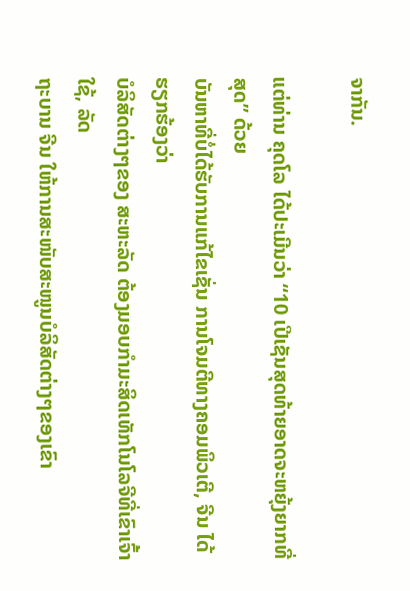ຈາກັນ.

ແຕ່ທ່ານ ຄຸດໂລ ໄດ້ປະເມີນວ່າ “10 ເປີເຊັນສຸດທ້າຍອາດຈະຫຍຸ້ງຍາກທີ່ສຸດ” ດ້ວຍ
ບັນຫາທີ່ບໍ່ໄດ້ຮັບການແກ້ໄຂເຊັ່ນ ການໂຈມຕີທາງຄອມພິວເຕີ, ຈີນ ໄດ້ຮຽກຮ້ອງວ່າ
ບໍລິສັດຕ່າງໆຂອງ ສະຫະລັດ ຕ້ອງມອບກຳມະສິດເທັກໂນໂລຈີທີ່ເຂົາເຈົ້າໃຊ້, ລັດ
ຖະບານ ຈີນ ໃຫ້ການສະໜັບສະໜູນບໍລິສັດຕ່າງໆຂອງເຂົາ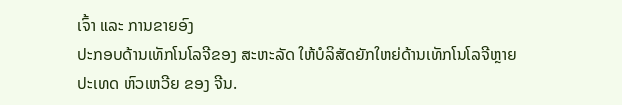ເຈົ້າ ແລະ ການຂາຍອົງ
ປະກອບດ້ານເທັກໂນໂລຈີຂອງ ສະຫະລັດ ໃຫ້ບໍລິສັດຍັກໃຫຍ່ດ້ານເທັກໂນໂລຈີຫຼາຍ
ປະເທດ ຫົວເຫວີຍ ຂອງ ຈີນ.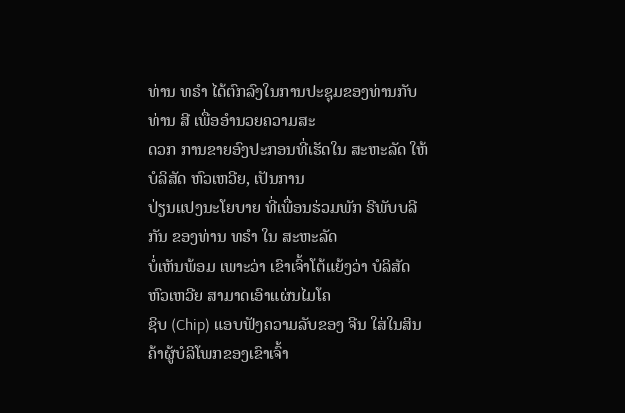ທ່ານ ທຣຳ ໄດ້ຕົກລົງໃນການປະຊຸມຂອງທ່ານກັບທ່ານ ສີ ເພື່ອອຳນວຍຄວາມສະ
ດວກ ການຂາຍອົງປະກອນທີ່ເຮັດໃນ ສະຫະລັດ ໃຫ້ບໍລິສັດ ຫົວເຫວີຍ, ເປັນການ
ປ່ຽນແປງນະໂຍບາຍ ທີ່ເພື່ອນຮ່ວມພັກ ຣີພັບບລີກັນ ຂອງທ່ານ ທຣຳ ໃນ ສະຫະລັດ
ບໍ່ເຫັນພ້ອມ ເພາະວ່າ ເຂົາເຈົ້າໂຕ້ແຍ້ງວ່າ ບໍລິສັດ ຫົວເຫວີຍ ສາມາດເອົາແຜ່ນໄມໂຄ
ຊິບ (Chip) ແອບຟັງຄວາມລັບຂອງ ຈີນ ໃສ່ໃນສິນຄ້າຜູ້ບໍລິໂພກຂອງເຂົາເຈົ້າ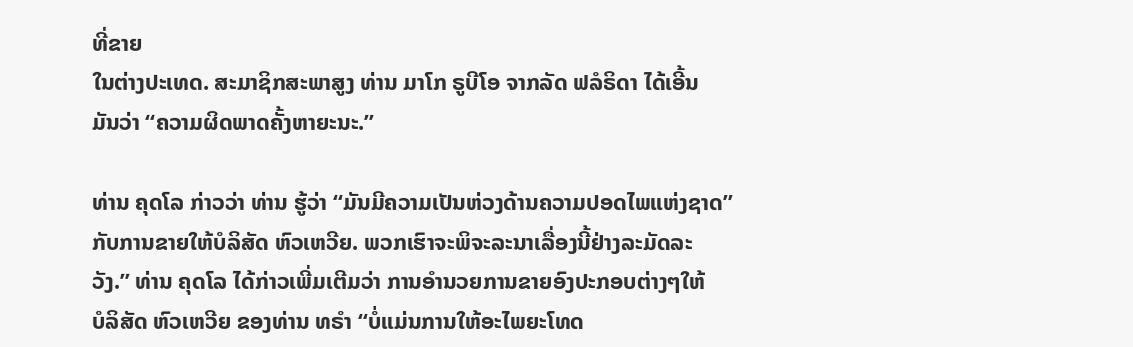ທີ່ຂາຍ
ໃນຕ່າງປະເທດ. ສະມາຊິກສະພາສູງ ທ່ານ ມາໂກ ຣູບີໂອ ຈາກລັດ ຟລໍຣິດາ ໄດ້ເອີ້ນ
ມັນວ່າ “ຄວາມຜິດພາດຄັ້ງຫາຍະນະ.”

ທ່ານ ຄຸດໂລ ກ່າວວ່າ ທ່ານ ຮູ້ວ່າ “ມັນມີຄວາມເປັນຫ່ວງດ້ານຄວາມປອດໄພແຫ່ງຊາດ”
ກັບການຂາຍໃຫ້ບໍລິສັດ ຫົວເຫວີຍ. ພວກເຮົາຈະພິຈະລະນາເລື່ອງນີ້ຢ່າງລະມັດລະ
ວັງ.” ທ່ານ ຄຸດໂລ ໄດ້ກ່າວເພີ່ມເຕີມວ່າ ການອຳນວຍການຂາຍອົງປະກອບຕ່າງໆໃຫ້
ບໍລິສັດ ຫົວເຫວີຍ ຂອງທ່ານ ທຣຳ “ບໍ່ແມ່ນການໃຫ້ອະໄພຍະໂທດ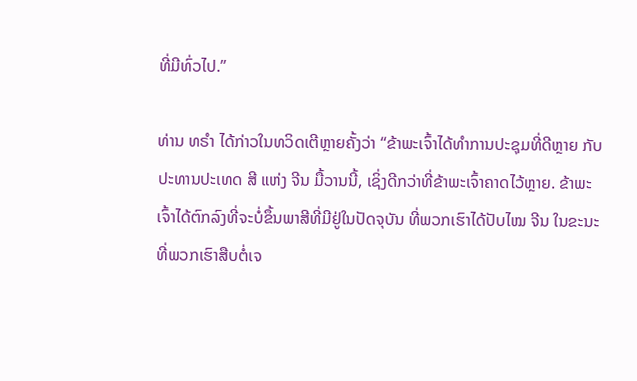ທີ່ມີທົ່ວໄປ.”

ທ່ານ ທຣຳ ໄດ້ກ່າວໃນທວິດເຕີຫຼາຍຄັ້ງວ່າ “ຂ້າພະເຈົ້າໄດ້ທຳການປະຊຸມທີ່ດີຫຼາຍ ກັບ
ປະທານປະເທດ ສີ ແຫ່ງ ຈີນ ມື້ວານນີ້, ເຊິ່ງດີກວ່າທີ່ຂ້າພະເຈົ້າຄາດໄວ້ຫຼາຍ. ຂ້າພະ
ເຈົ້າໄດ້ຕົກລົງທີ່ຈະບໍ່ຂຶ້ນພາສີທີ່ມີຢູ່ໃນປັດຈຸບັນ ທີ່ພວກເຮົາໄດ້ປັບໄໝ ຈີນ ໃນຂະນະ
ທີ່ພວກເຮົາສືບຕໍ່ເຈ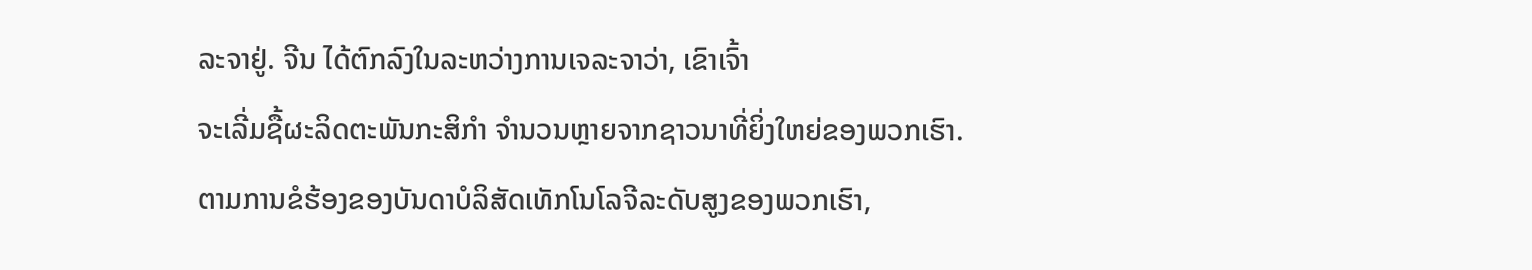ລະຈາຢູ່. ຈີນ ໄດ້ຕົກລົງໃນລະຫວ່າງການເຈລະຈາວ່າ, ເຂົາເຈົ້າ
ຈະເລີ່ມຊື້ຜະລິດຕະພັນກະສິກຳ ຈຳນວນຫຼາຍຈາກຊາວນາທີ່ຍິ່ງໃຫຍ່ຂອງພວກເຮົາ.
ຕາມການຂໍຮ້ອງຂອງບັນດາບໍລິສັດເທັກໂນໂລຈີລະດັບສູງຂອງພວກເຮົາ,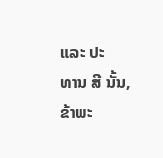ແລະ ປະ
ທານ ສີ ນັ້ນ, ຂ້າພະ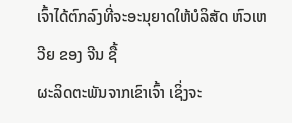ເຈົ້າໄດ້ຕົກລົງທີ່ຈະອະນຸຍາດໃຫ້ບໍລິສັດ ຫົວເຫວີຍ ຂອງ ຈີນ ຊື້
ຜະລິດຕະພັນຈາກເຂົາເຈົ້າ ເຊິ່ງຈະ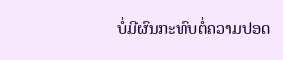ບໍ່ມີຜົນກະທົບຕໍ່ຄວາມປອດ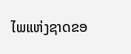ໄພແຫ່ງຊາດຂອ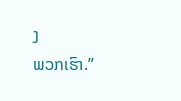ງ
ພວກເຮົາ.”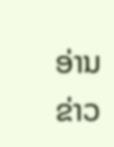ອ່ານຂ່າວ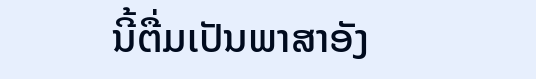ນີ້ຕື່ມເປັນພາສາອັງ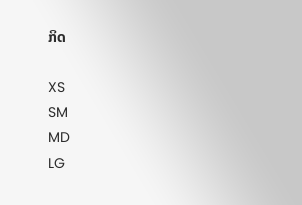ກິດ

XS
SM
MD
LG